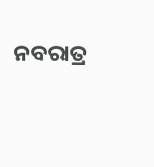ନବରାତ୍ର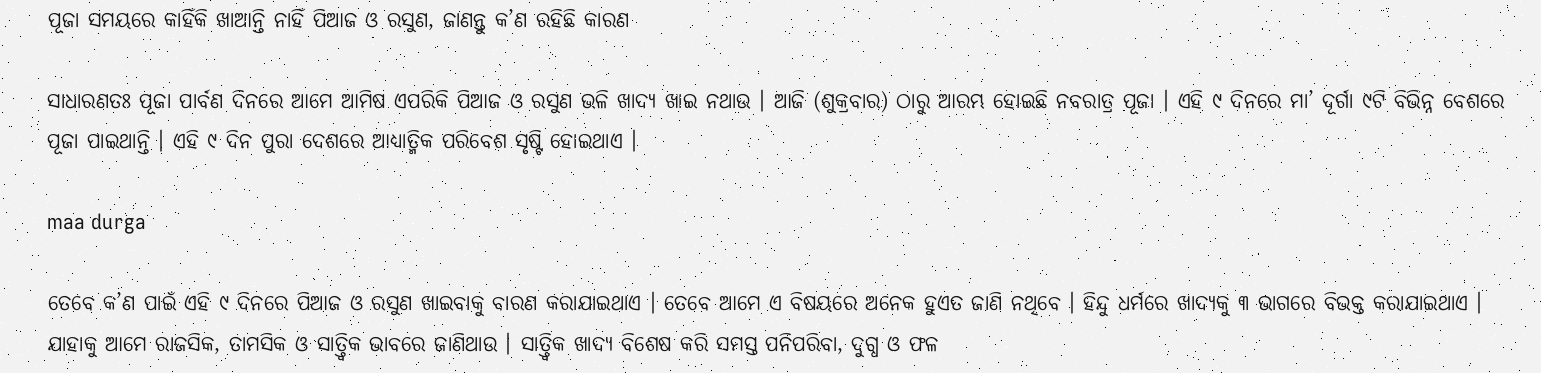ପୂଜା ସମୟରେ କାହିଁକି ଖାଆନ୍ତି ନାହିଁ ପିଆଜ ଓ ରସୁଣ, ଜାଣନ୍ତୁ କ’ଣ ରହିଛି କାରଣ

ସାଧାରଣତଃ ପୂଜା ପାର୍ବଣ ଦିନରେ ଆମେ ଆମିଷ ଏପରିକି ପିଆଜ ଓ ରସୁଣ ଭଳି ଖାଦ୍ୟ ଖାଇ ନଥାଉ । ଆଜି (ଶୁକ୍ରବାର) ଠାରୁ ଆରମ୍ଭ ହୋଇଛି ନବରାତ୍ର ପୂଜା । ଏହି ୯ ଦିନରେ ମା’ ଦୂର୍ଗା ୯ଟି ବିଭିନ୍ନ ବେଶରେ ପୂଜା ପାଇଥାନ୍ତି । ଏହି ୯ ଦିନ ପୁରା ଦେଶରେ ଆଧ୍ୟାତ୍ମିକ ପରିବେଶ ସୃଷ୍ଟି ହୋଇଥାଏ ।

maa durga

ତେବେ କ’ଣ ପାଇଁ ଏହି ୯ ଦିନରେ ପିଆଜ ଓ ରସୁଣ ଖାଇବାକୁ ବାରଣ କରାଯାଇଥାଏ । ତେବେ ଆମେ ଏ ବିଷୟରେ ଅନେକ ହୁଏତ ଜାଣି ନଥିବେ । ହିନ୍ଦୁ ଧର୍ମରେ ଖାଦ୍ୟକୁ ୩ ଭାଗରେ ବିଭକ୍ତ କରାଯାଇଥାଏ । ଯାହାକୁ ଆମେ ରାଜସିକ, ତାମସିକ ଓ ସାତ୍ତ୍ୱିକ ଭାବରେ ଜାଣିଥାଉ । ସାତ୍ତ୍ୱିକ ଖାଦ୍ୟ ବିଶେଷ କରି ସମସ୍ତ ପନିପରିବା, ଦୁଗ୍ଧ ଓ ଫଳ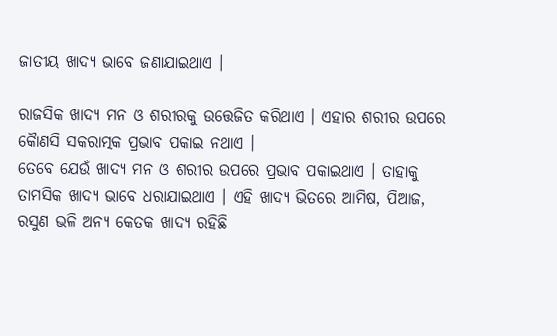ଜାତୀୟ ଖାଦ୍ୟ ଭାବେ ଜଣାଯାଇଥାଏ ।

ରାଜସିକ ଖାଦ୍ୟ ମନ ଓ ଶରୀରକୁ ଉତ୍ତେଜିତ କରିଥାଏ । ଏହାର ଶରୀର ଉପରେ କୈାଣସି ସକରାତ୍ମକ ପ୍ରଭାବ ପକାଇ ନଥାଏ ।
ତେବେ ଯେଉଁ ଖାଦ୍ୟ ମନ ଓ ଶରୀର ଉପରେ ପ୍ରଭାବ ପକାଇଥାଏ । ତାହାକୁ ତାମସିକ ଖାଦ୍ୟ ଭାବେ ଧରାଯାଇଥାଏ । ଏହି ଖାଦ୍ୟ ଭିତରେ ଆମିଷ, ପିଆଜ, ରସୁଣ ଭଳି ଅନ୍ୟ କେତକ ଖାଦ୍ୟ ରହିଛି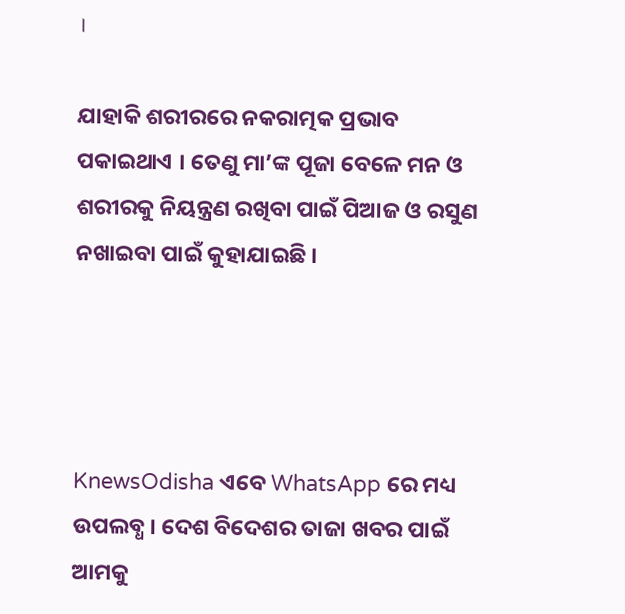।

ଯାହାକି ଶରୀରରେ ନକରାତ୍ମକ ପ୍ରଭାବ ପକାଇଥାଏ । ତେଣୁ ମା’ଙ୍କ ପୂଜା ବେଳେ ମନ ଓ ଶରୀରକୁ ନିୟନ୍ତ୍ରଣ ରଖିବା ପାଇଁ ପିଆଜ ଓ ରସୁଣ ନଖାଇବା ପାଇଁ କୁହାଯାଇଛି ।




KnewsOdisha ଏବେ WhatsApp ରେ ମଧ୍ୟ ଉପଲବ୍ଧ । ଦେଶ ବିଦେଶର ତାଜା ଖବର ପାଇଁ ଆମକୁ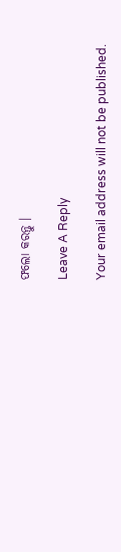ଫଲୋ କରନ୍ତୁ ।

Leave A Reply

Your email address will not be published.